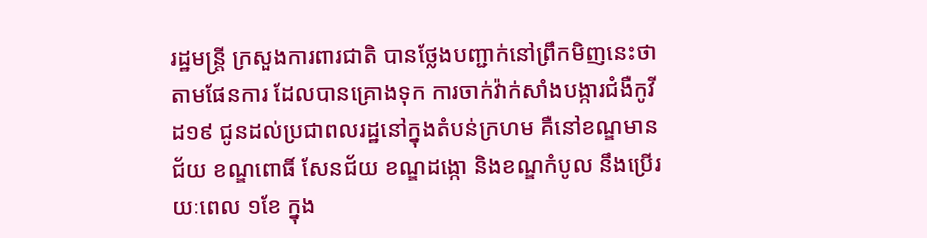រដ្ឋមន្ត្រី ក្រសួងការពារជាតិ បានថ្លែងបញ្ជាក់នៅព្រឹកមិញនេះថា តាមផែនការ ដែលបានគ្រោងទុក ការចាក់វ៉ាក់សាំងបង្ការជំងឺកូវីដ១៩ ជូនដល់ប្រជាពលរដ្ឋនៅក្នុងតំបន់ក្រហម គឺនៅខណ្ឌមានជ័យ ខណ្ឌពោធិ៍ សែនជ័យ ខណ្ឌដង្កោ និងខណ្ឌកំបូល នឹងប្រើរយៈពេល ១ខែ ក្នុង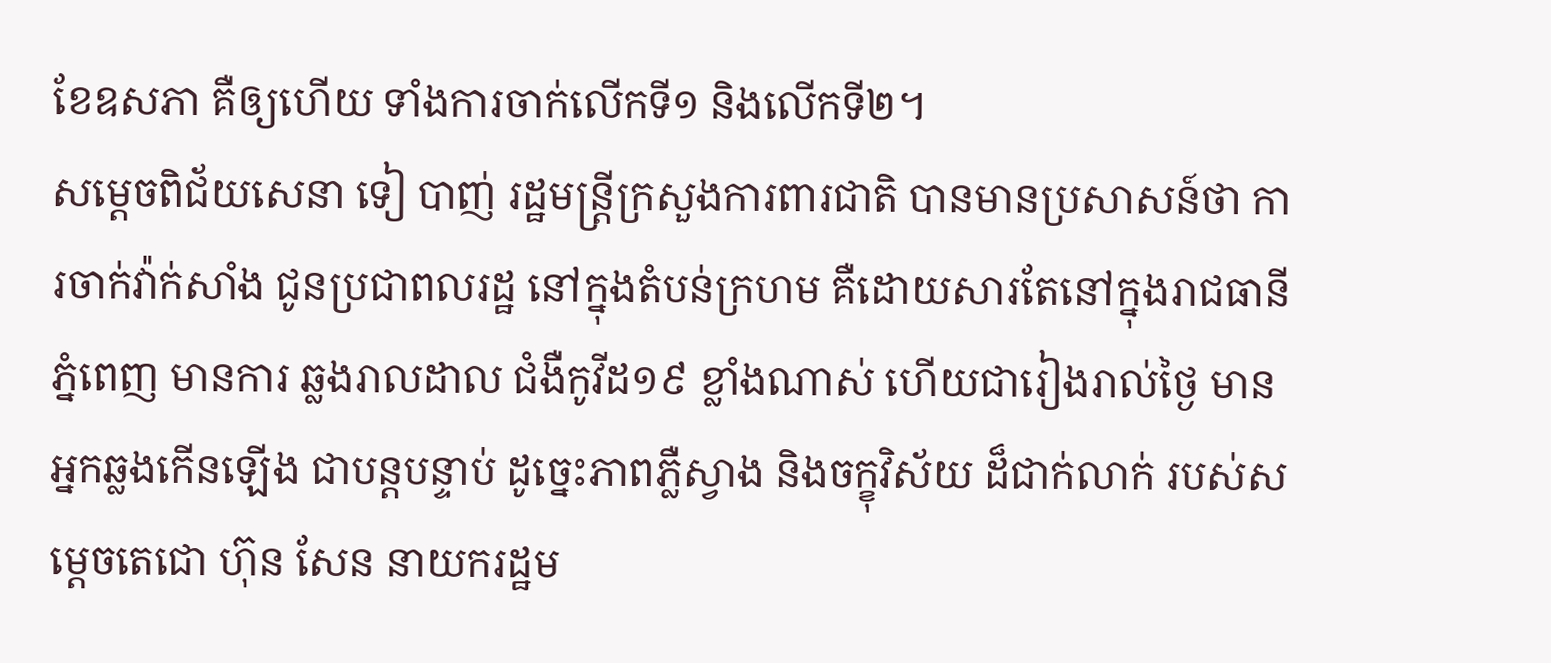ខែឧសភា គឺឲ្យហើយ ទាំងការចាក់លើកទី១ និងលើកទី២។
សម្តេចពិជ័យសេនា ទៀ បាញ់ រដ្ឋមន្រ្តីក្រសួងការពារជាតិ បានមានប្រសាសន៍ថា ការចាក់វ៉ាក់សាំង ជូនប្រជាពលរដ្ឋ នៅក្នុងតំបន់ក្រហម គឺដោយសារតែនៅក្នុងរាជធានីភ្នំពេញ មានការ ឆ្លងរាលដាល ជំងឺកូវីដ១៩ ខ្លាំងណាស់ ហើយជារៀងរាល់ថ្ងៃ មានអ្នកឆ្លងកើនឡើង ជាបន្តបន្ទាប់ ដូច្នេះភាពភ្លឺស្វាង និងចក្ខុវិស័យ ដ៏ជាក់លាក់ របស់សម្តេចតេជោ ហ៊ុន សែន នាយករដ្ឋម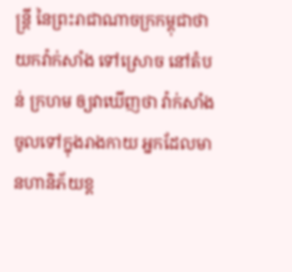ន្ត្រី នៃព្រះរាជាណាចក្រកម្ពុជាថា យកវ៉ាក់សាំង ទៅស្រោច នៅតំបន់ ក្រហម ឲ្យវាឃើញថា វ៉ាក់សាំងចូលទៅក្នុងរាងកាយ អ្នកដែលមានហានិភ័យខ្ព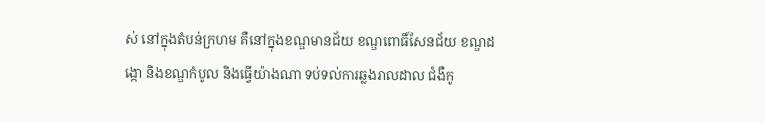ស់ នៅក្នុងតំបន់ក្រហម គឺនៅក្នុងខណ្ឌមានជ័យ ខណ្ឌពោធិ៍សែនជ័យ ខណ្ឌដង្កោ និងខណ្ឌកំបូល និងធ្វើយ៉ាងណា ទប់ទល់ការឆ្លងរាលដាល ជំងឺកូ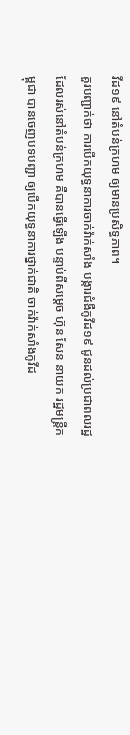វីដ១៩ នៅតំបន់ក្រហម ឲ្យមានប្រសិទ្ធភាព។
គួរបញ្ជាក់ថា ការបើកយុទ្ធនាការចាក់វ៉ាក់សាំង បង្ការជំងឺកូវីដ១៩ ជូនដល់ប្រជាពលរដ្ឋ ដែលរស់នៅតំបន់ក្រហម គឺបានធ្វើឡើង បន្ទាប់ពីសម្តេច ហ៊ុន សែន នាយក រដ្ឋមន្ត្រីកម្ពុជា បានចេញបទបញ្ជា ឲ្យបើកយុទ្ធនាការថ្នាក់ជាតិ ចាក់វ៉ាក់សាំងកូវីដ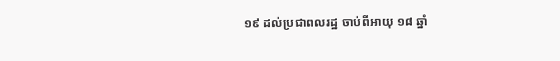១៩ ដល់ប្រជាពលរដ្ឋ ចាប់ពីអាយុ ១៨ ឆ្នាំ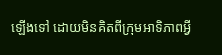ឡើងទៅ ដោយមិនគិតពីក្រុមអាទិភាពអ្វី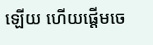ឡើយ ហើយផ្តើមចេ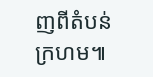ញពីតំបន់ក្រហម៕